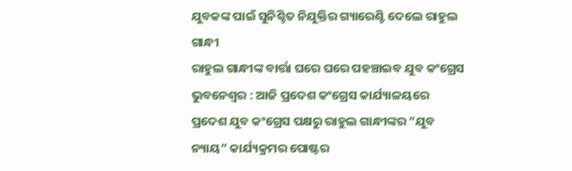ଯୁବକଙ୍କ ପାଇଁ ସୁନିଶ୍ଚିତ ନିଯୁକ୍ତିର ଗ୍ୟାରେଣ୍ଟି ଦେଲେ ରାହୁଲ ଗାନ୍ଧୀ
ରାହୁଲ ଗାନ୍ଧୀଙ୍କ ବାର୍ତ୍ତା ଘରେ ଘରେ ପହଞ୍ଚାଇବ ଯୁବ କଂଗ୍ରେସ
ଭୁବନେଶ୍ୱର : ଆଜି ପ୍ରଦେଶ କଂଗ୍ରେସ କାର୍ଯ୍ୟାଳୟରେ ପ୍ରଦେଶ ଯୁବ କଂଗ୍ରେସ ପକ୍ଷରୁ ରାହୁଲ ଗାନ୍ଧୀଙ୍କର “ଯୁବ ନ୍ୟାୟ” କାର୍ଯ୍ୟକ୍ରମର ପୋଷ୍ଟର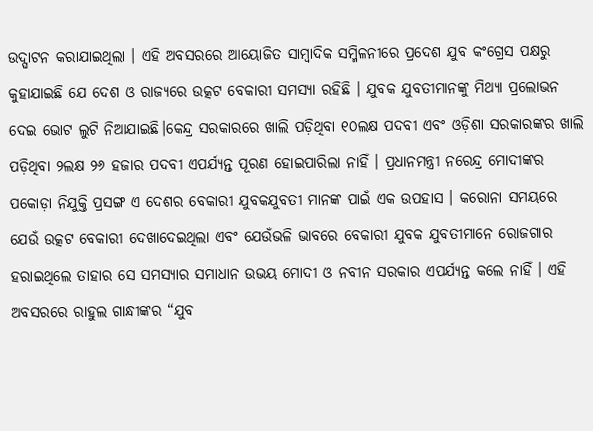ଉଦ୍ଘାଟନ କରାଯାଇଥିଲା । ଏହି ଅବସରରେ ଆୟୋଜିତ ସାମ୍ବାଦିକ ସମ୍ମିଳନୀରେ ପ୍ରଦେଶ ଯୁବ କଂଗ୍ରେସ ପକ୍ଷରୁ କୁହାଯାଇଛି ଯେ ଦେଶ ଓ ରାଜ୍ୟରେ ଉତ୍କଟ ବେକାରୀ ସମସ୍ୟା ରହିଛି । ଯୁବକ ଯୁବତୀମାନଙ୍କୁ ମିଥ୍ୟା ପ୍ରଲୋଭନ ଦେଇ ଭୋଟ ଲୁଟି ନିଆଯାଇଛି।କେନ୍ଦ୍ର ସରକାରରେ ଖାଲି ପଡ଼ିଥିବା ୧୦ଲକ୍ଷ ପଦବୀ ଏବଂ ଓଡ଼ିଶା ସରକାରଙ୍କର ଖାଲି ପଡ଼ିଥିବା ୨ଲକ୍ଷ ୨୬ ହଜାର ପଦବୀ ଏପର୍ଯ୍ୟନ୍ତ ପୂରଣ ହୋଇପାରିଲା ନାହିଁ । ପ୍ରଧାନମନ୍ତ୍ରୀ ନରେନ୍ଦ୍ର ମୋଦୀଙ୍କର ପକୋଡ଼ା ନିଯୁକ୍ତି ପ୍ରସଙ୍ଗ ଏ ଦେଶର ବେକାରୀ ଯୁବକଯୁବତୀ ମାନଙ୍କ ପାଇଁ ଏକ ଉପହାସ । କରୋନା ସମୟରେ ଯେଉଁ ଉତ୍କଟ ବେକାରୀ ଦେଖାଦେଇଥିଲା ଏବଂ ଯେଉଁଭଳି ଭାବରେ ବେକାରୀ ଯୁବକ ଯୁବତୀମାନେ ରୋଜଗାର ହରାଇଥିଲେ ତାହାର ସେ ସମସ୍ୟାର ସମାଧାନ ଉଭୟ ମୋଦୀ ଓ ନବୀନ ସରକାର ଏପର୍ଯ୍ୟନ୍ତ କଲେ ନାହିଁ । ଏହି ଅବସରରେ ରାହୁଲ ଗାନ୍ଧୀଙ୍କର “ଯୁବ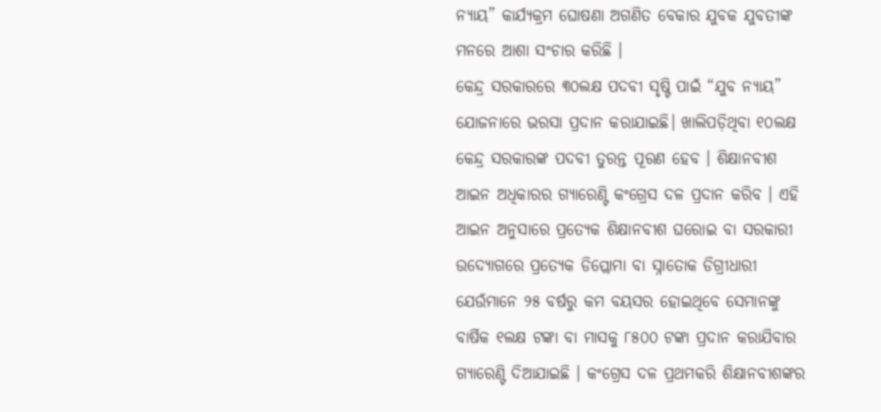ନ୍ୟାୟ” କାର୍ଯ୍ୟକ୍ରମ ଘୋଷଣା ଅଗଣିତ ବେକାର ଯୁବକ ଯୁବତୀଙ୍କ ମନରେ ଆଶା ସଂଚାର କରିଛି ।
କେନ୍ଦ୍ର ସରକାରରେ ୩୦ଲକ୍ଷ ପଦବୀ ସୃଷ୍ଟି ପାଇଁ “ଯୁବ ନ୍ୟାୟ” ଯୋଜନାରେ ଭରସା ପ୍ରଦାନ କରାଯାଇଛି। ଖାଲିପଡ଼ିଥିବା ୧୦ଲକ୍ଷ କେନ୍ଦ୍ର ସରକାରଙ୍କ ପଦବୀ ତୁରନ୍ତ ପୂରଣ ହେବ । ଶିକ୍ଷାନବୀଶ ଆଇନ ଅଧିକାରର ଗ୍ୟାରେଣ୍ଟି କଂଗ୍ରେସ ଦଳ ପ୍ରଦାନ କରିବ । ଏହି ଆଇନ ଅନୁସାରେ ପ୍ରତ୍ୟେକ ଶିକ୍ଷାନବୀଶ ଘରୋଇ ବା ସରକାରୀ ଉଦ୍ୟୋଗରେ ପ୍ରତ୍ୟେକ ଡିପ୍ଲୋମା ବା ସ୍ନାତୋକ ଡିଗ୍ରୀଧାରୀ ଯେଉଁମାନେ ୨୫ ବର୍ଷରୁ କମ ବୟସର ହୋଇଥିବେ ସେମାନଙ୍କୁ ବାର୍ଷିକ ୧ଲକ୍ଷ ଟଙ୍କା ବା ମାସକୁ ୮୫୦୦ ଟଙ୍କା ପ୍ରଦାନ କରାଯିବାର ଗ୍ୟାରେଣ୍ଟି ଦିଆଯାଇଛି । କଂଗ୍ରେସ ଦଳ ପ୍ରଥମକରି ଶିକ୍ଷାନବୀଶଙ୍କର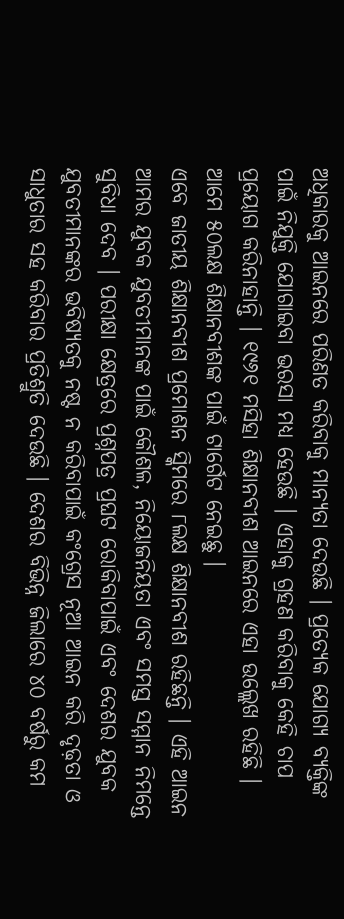ଅଧିକାରକୁ ଆଇନରେ ପରିଣତ କରିବାକୁ ମାନ୍ୟତା ଦେଉଛି । ପ୍ରତ୍ୟେକ ଯୋଗ୍ୟ ବ୍ୟକ୍ତିଙ୍କ ପାଇଁ ନିଯୁକ୍ତି ଯୋଗାଇବା ଭରସା ମଧ୍ୟ ହେଉଛି । ଏହାକୁ ଗ୍ରହଣ କରିବାକୁ କେହି ଚାପ ପ୍ରୟୋଗ କରିନାହାନ୍ତି । ୧୯୬୧ ମସିହା ଶିକ୍ଷାନବୀଶ ଆଇନରେ ଏହା ଉଲ୍ଲେଖ ରହିଛି । ଆମେ ୫୦ଲକ୍ଷ ଶିକ୍ଷାନବୀଶଙ୍କ ପାଇଁ ଟାର୍ଗେଟ ନେଇଛୁ ।
ଏବେ ଜାତୀୟ ଶିକ୍ଷାନବୀଶ ପ୍ରମୋଶନ ସ୍କିମରେ ୮ଲକ୍ଷ ଶିକ୍ଷାନବୀଶ ରହିଛନ୍ତି । ଏହି ଆଇନ ଆମର ଯୁବକ ଯୁବତୀମାନଙ୍କ ପାଇଁ କୌଶଳ, ନିୟୋଜନିୟତା ଏବଂ ସମସ୍ତ ସମ୍ମାନ ନିମନ୍ତେ ସୁବିଧା ଦେବ । ପରୀକ୍ଷା କ୍ଷେତ୍ରରେ ପ୍ରଶ୍ନପତ୍ର ପ୍ରଘଟ ରୋକିବାପାଇଁ ଏବଂ ଦେଶର ଯୁବକ ଯୁବତୀମାନଙ୍କର ଭବିଷ୍ୟତକୁ ନଷ୍ଟ ନ କରିବାପାଇଁ କଂଗ୍ରେସ ନୂଆ ଆଇନ କରି ଦୃଢ଼ତା ଓ ସାଧୁତାର ସହ କରିବାର ପ୍ରତିଶ୍ରୁତି ଦେଉଛି । ଦେଶର ବିଭିନ୍ନ ଜିଲାରେ ୪୦ ବର୍ଷରୁ କମ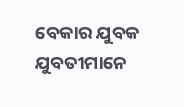ବେକାର ଯୁବକ ଯୁବତୀମାନେ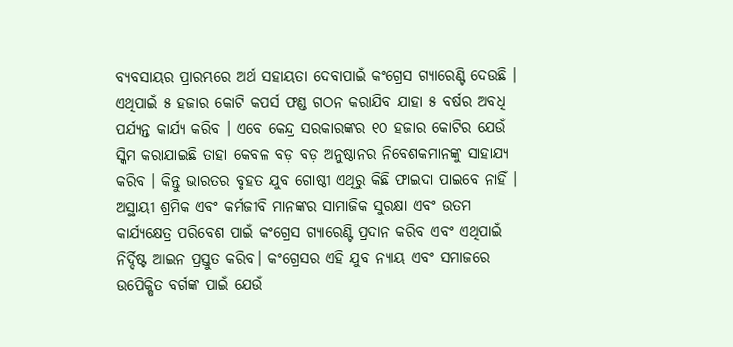ବ୍ୟବସାୟର ପ୍ରାରମ୍ଭରେ ଅର୍ଥ ସହାୟତା ଦେବାପାଇଁ କଂଗ୍ରେସ ଗ୍ୟାରେଣ୍ଟି ଦେଉଛି । ଏଥିପାଇଁ ୫ ହଜାର କୋଟି କପର୍ସ ଫଣ୍ଡ ଗଠନ କରାଯିବ ଯାହା ୫ ବର୍ଷର ଅବଧି ପର୍ଯ୍ୟନ୍ତ କାର୍ଯ୍ୟ କରିବ । ଏବେ କେନ୍ଦ୍ର ସରକାରଙ୍କର ୧୦ ହଜାର କୋଟିର ଯେଉଁ ସ୍କିମ କରାଯାଇଛି ତାହା କେବଳ ବଡ଼ ବଡ଼ ଅନୁଷ୍ଠାନର ନିବେଶକମାନଙ୍କୁ ସାହାଯ୍ୟ କରିବ । କିନ୍ତୁ ଭାରତର ବୃହତ ଯୁବ ଗୋଷ୍ଠୀ ଏଥିରୁ କିଛି ଫାଇଦା ପାଇବେ ନାହିଁ ।
ଅସ୍ଥାୟୀ ଶ୍ରମିକ ଏବଂ କର୍ମଜୀବି ମାନଙ୍କର ସାମାଜିକ ସୁରକ୍ଷା ଏବଂ ଉତମ କାର୍ଯ୍ୟକ୍ଷେତ୍ର ପରିବେଶ ପାଇଁ କଂଗ୍ରେସ ଗ୍ୟାରେଣ୍ଟି ପ୍ରଦାନ କରିବ ଏବଂ ଏଥିପାଇଁ ନିର୍ଦ୍ଦିଷ୍ଟ ଆଇନ ପ୍ରସ୍ତୁତ କରିବ। କଂଗ୍ରେସର ଏହି ଯୁବ ନ୍ୟାୟ ଏବଂ ସମାଜରେ ଉପେିକ୍ଷିତ ବର୍ଗଙ୍କ ପାଇଁ ଯେଉଁ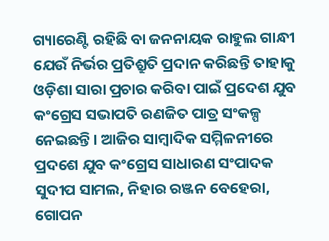ଗ୍ୟାରେଣ୍ଟି ରହିଛି ବା ଜନନାୟକ ରାହୁଲ ଗାନ୍ଧୀ ଯେଉଁ ନିର୍ଭର ପ୍ରତିଶ୍ରୁତି ପ୍ରଦାନ କରିଛନ୍ତି ତାହାକୁ ଓଡ଼ିଶା ସାରା ପ୍ରଚାର କରିବା ପାଇଁ ପ୍ରଦେଶ ଯୁବ କଂଗ୍ରେସ ସଭାପତି ରଣଜିତ ପାତ୍ର ସଂକଳ୍ପ ନେଇଛନ୍ତି। ଆଜିର ସାମ୍ବାଦିକ ସମ୍ମିଳନୀରେ ପ୍ରଦଶେ ଯୁବ କଂଗ୍ରେସ ସାଧାରଣ ସଂପାଦକ ସୁଦୀପ ସାମଲ, ନିହାର ରଞ୍ଜନ ବେହେରା, ଗୋପନ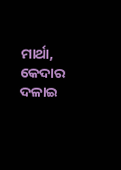ମାର୍ଥା, କେଦାର ଦଳାଇ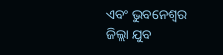ଏବଂ ଭୁବନେଶ୍ୱର ଜିଲ୍ଲା ଯୁବ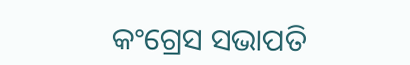କଂଗ୍ରେସ ସଭାପତି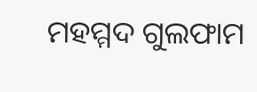ମହମ୍ମଦ ଗୁଲଫାମ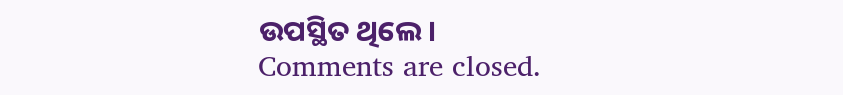ଉପସ୍ଥିତ ଥିଲେ।
Comments are closed.